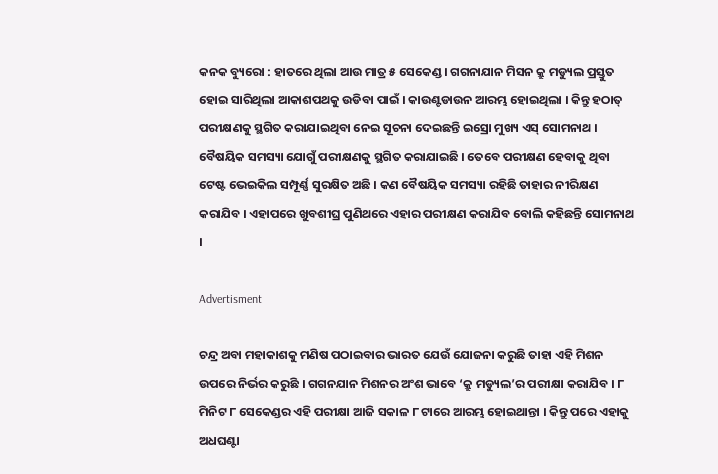କନକ ବ୍ୟୁରୋ : ହାତରେ ଥିଲା ଆଉ ମାତ୍ର ୫ ସେକେଣ୍ଡ । ଗଗନାଯାନ ମିସନ କ୍ରୁ ମଡ୍ୟୁଲ ପ୍ରସ୍ତୁତ ହୋଇ ସାରିଥିଲା ଆକାଶପଥକୁ ଉଡିବା ପାଇଁ । କାଉଣ୍ଟଡାଉନ ଆରମ୍ଭ ହୋଇଥିଲା । କିନ୍ତୁ ହଠାତ୍ ପରୀକ୍ଷଣକୁ ସ୍ଥଗିତ କରାଯାଇଥିବା ନେଇ ସୂଚନା ଦେଇଛନ୍ତି ଇସ୍ରୋ ମୁଖ୍ୟ ଏସ୍ ସୋମନାଥ । ବୈଷୟିକ ସମସ୍ୟା ଯୋଗୁଁ ପରୀକ୍ଷଣକୁ ସ୍ଥଗିତ କରାଯାଇଛି । ତେବେ ପରୀକ୍ଷଣ ହେବାକୁ ଥିବା ଟେଷ୍ଟ ଭେଇକିଲ ସମ୍ପୂର୍ଣ୍ଣ ସୁରକ୍ଷିତ ଅଛି । କଣ ବୈଷୟିକ ସମସ୍ୟା ରହିଛି ତାହାର ନୀରିକ୍ଷଣ କରାଯିବ । ଏହାପରେ ଖୁବଶୀଘ୍ର ପୁଣିଥରେ ଏହାର ପରୀକ୍ଷଣ କରାଯିବ ବୋଲି କହିଛନ୍ତି ସୋମନାଥ ।

Advertisment

ଚନ୍ଦ୍ର ଅବା ମହାକାଶକୁ ମଣିଷ ପଠାଇବାର ଭାରତ ଯେଉଁ ଯୋଜନା କରୁଛି ତାହା ଏହି ମିଶନ ଉପରେ ନିର୍ଭର କରୁଛି । ଗଗନଯାନ ମିଶନର ଅଂଶ ଭାବେ ‘କ୍ରୁ ମଡ୍ୟୁଲ’ର ପରୀକ୍ଷା କରାଯିବ । ୮ ମିନିଟ ୮ ସେକେଣ୍ଡର ଏହି ପରୀକ୍ଷା ଆଜି ସକାଳ ୮ ଟାରେ ଆରମ୍ଭ ହୋଇଥାନ୍ତା । କିନ୍ତୁ ପରେ ଏହାକୁ ଅଧଘଣ୍ଟା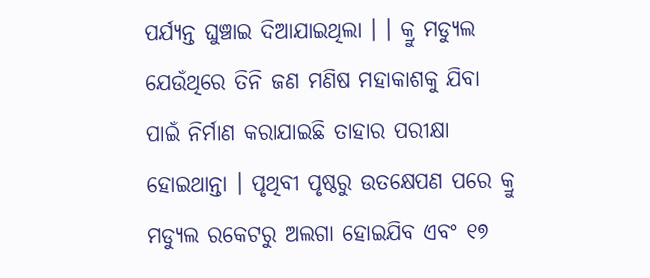ପର୍ଯ୍ୟନ୍ତ ଘୁଞ୍ଚାଇ ଦିଆଯାଇଥିଲା । । କ୍ରୁ ମଡ୍ୟୁଲ ଯେଉଁଥିରେ ତିନି ଜଣ ମଣିଷ ମହାକାଶକୁ ଯିବା ପାଇଁ ନିର୍ମାଣ କରାଯାଇଛି ତାହାର ପରୀକ୍ଷା ହୋଇଥାନ୍ତା । ପୃଥିବୀ ପୃଷ୍ଠରୁ ଉତକ୍ଷେପଣ ପରେ କ୍ରୁ ମଡ୍ୟୁଲ ରକେଟରୁ ଅଲଗା ହୋଇଯିବ ଏବଂ ୧୭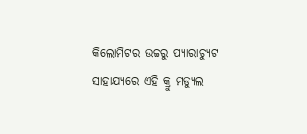କିଲୋମିଟର ଉଚ୍ଚରୁ ପ୍ୟାରାଚ୍ୟୁଟ ସାହାଯ୍ୟରେ ଏହି କ୍ରୁ ମଡ୍ୟୁଲ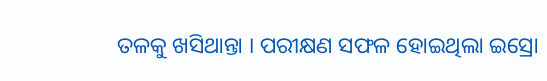ତଳକୁ ଖସିଥାନ୍ତା । ପରୀକ୍ଷଣ ସଫଳ ହୋଇଥିଲା ଇସ୍ରୋ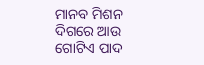ମାନବ ମିଶନ ଦିଗରେ ଆଉ ଗୋଟିଏ ପାଦ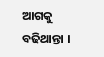ଆଗକୁ ବଢିଥାନ୍ତା ।